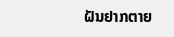ຝັນຢາກຕາຍ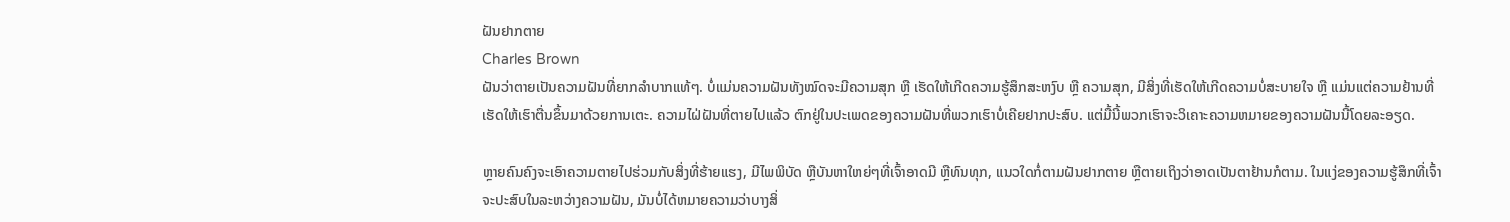ຝັນຢາກຕາຍ
Charles Brown
ຝັນວ່າຕາຍເປັນຄວາມຝັນທີ່ຍາກລຳບາກແທ້ໆ. ບໍ່ແມ່ນຄວາມຝັນທັງໝົດຈະມີຄວາມສຸກ ຫຼື ເຮັດໃຫ້ເກີດຄວາມຮູ້ສຶກສະຫງົບ ຫຼື ຄວາມສຸກ, ມີສິ່ງທີ່ເຮັດໃຫ້ເກີດຄວາມບໍ່ສະບາຍໃຈ ຫຼື ແມ່ນແຕ່ຄວາມຢ້ານທີ່ເຮັດໃຫ້ເຮົາຕື່ນຂຶ້ນມາດ້ວຍການເຕະ. ຄວາມໄຝ່ຝັນທີ່ຕາຍໄປແລ້ວ ຕົກຢູ່ໃນປະເພດຂອງຄວາມຝັນທີ່ພວກເຮົາບໍ່ເຄີຍຢາກປະສົບ. ແຕ່ມື້ນີ້ພວກເຮົາຈະວິເຄາະຄວາມຫມາຍຂອງຄວາມຝັນນີ້ໂດຍລະອຽດ.

ຫຼາຍຄົນຄົງຈະເອົາຄວາມຕາຍໄປຮ່ວມກັບສິ່ງທີ່ຮ້າຍແຮງ, ມີໄພພິບັດ ຫຼືບັນຫາໃຫຍ່ໆທີ່ເຈົ້າອາດມີ ຫຼືທົນທຸກ, ແນວໃດກໍ່ຕາມຝັນຢາກຕາຍ ຫຼືຕາຍເຖິງວ່າອາດເປັນຕາຢ້ານກໍຕາມ. ໃນແງ່ຂອງຄວາມຮູ້ສຶກທີ່ເຈົ້າຈະປະສົບໃນລະຫວ່າງຄວາມຝັນ, ມັນບໍ່ໄດ້ຫມາຍຄວາມວ່າບາງສິ່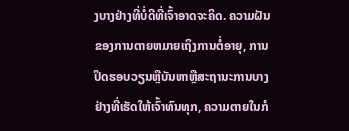ງບາງຢ່າງທີ່ບໍ່ດີທີ່ເຈົ້າອາດຈະຄິດ. ຄວາມຝັນຂອງການຕາຍຫມາຍເຖິງການຕໍ່ອາຍຸ, ການປິດຮອບວຽນຫຼືບັນຫາຫຼືສະຖານະການບາງຢ່າງທີ່ເຮັດໃຫ້ເຈົ້າທົນທຸກ, ຄວາມຕາຍໃນກໍ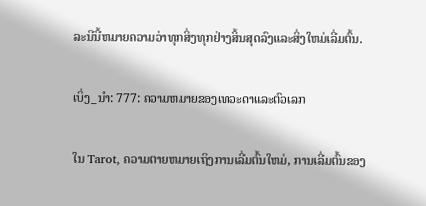ລະນີນີ້ຫມາຍຄວາມວ່າທຸກສິ່ງທຸກຢ່າງສິ້ນສຸດລົງແລະສິ່ງໃຫມ່ເລີ່ມຕົ້ນ.

ເບິ່ງ_ນຳ: 777: ຄວາມຫມາຍຂອງເທວະດາແລະຕົວເລກ

ໃນ Tarot, ຄວາມຕາຍຫມາຍເຖິງການເລີ່ມຕົ້ນໃຫມ່, ການເລີ່ມຕົ້ນຂອງ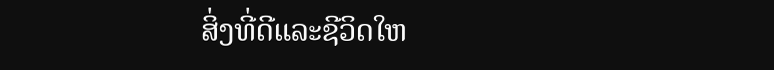ສິ່ງທີ່ດີແລະຊີວິດໃຫ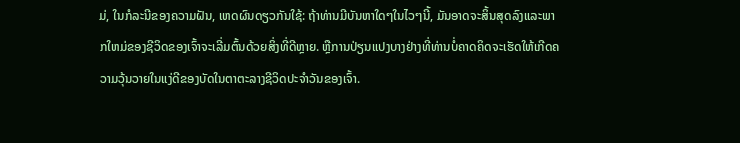ມ່, ໃນກໍລະນີຂອງຄວາມຝັນ, ເຫດຜົນດຽວກັນໃຊ້: ຖ້າທ່ານມີບັນຫາໃດໆໃນໄວໆນີ້, ມັນອາດຈະສິ້ນສຸດລົງແລະພາກໃຫມ່ຂອງຊີວິດຂອງເຈົ້າຈະເລີ່ມຕົ້ນດ້ວຍສິ່ງທີ່ດີຫຼາຍ. ຫຼືການປ່ຽນແປງບາງຢ່າງທີ່ທ່ານບໍ່ຄາດຄິດຈະເຮັດໃຫ້ເກີດຄວາມວຸ້ນວາຍໃນແງ່ດີຂອງບັດໃນຕາຕະລາງຊີວິດປະຈຳວັນຂອງເຈົ້າ.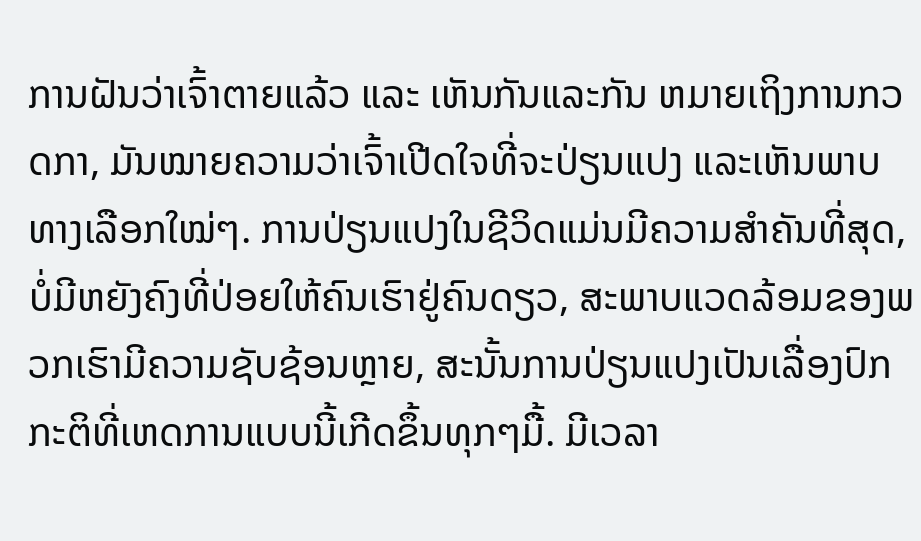ການຝັນວ່າເຈົ້າຕາຍແລ້ວ ແລະ ເຫັນກັນແລະກັນ ຫມາຍເຖິງການກວດກາ, ມັນໝາຍຄວາມວ່າເຈົ້າເປີດໃຈທີ່ຈະປ່ຽນແປງ ແລະເຫັນພາບທາງເລືອກໃໝ່ໆ. ການປ່ຽນແປງໃນຊີວິດແມ່ນມີຄວາມສໍາຄັນທີ່ສຸດ, ບໍ່ມີຫຍັງຄົງທີ່ປ່ອຍໃຫ້ຄົນເຮົາຢູ່ຄົນດຽວ, ສະພາບແວດລ້ອມຂອງພວກເຮົາມີຄວາມຊັບຊ້ອນຫຼາຍ, ສະນັ້ນການປ່ຽນແປງເປັນເລື່ອງປົກກະຕິທີ່ເຫດການແບບນີ້ເກີດຂຶ້ນທຸກໆມື້. ມີເວລາ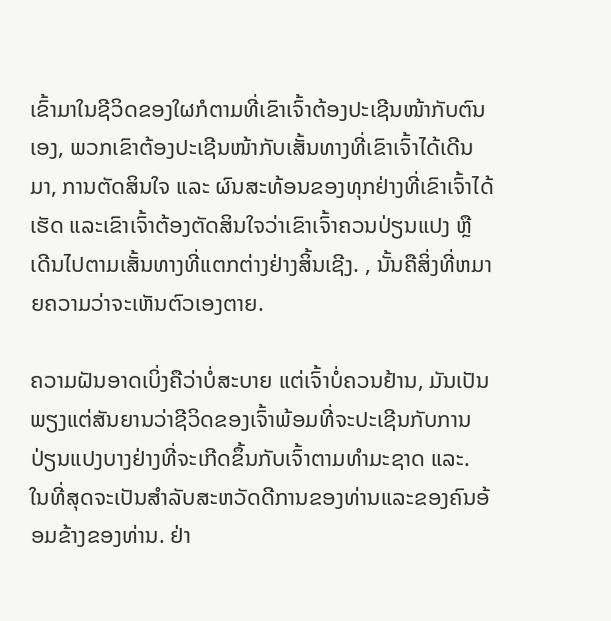ເຂົ້າມາໃນຊີວິດຂອງໃຜກໍຕາມທີ່ເຂົາເຈົ້າຕ້ອງປະເຊີນໜ້າກັບຕົນເອງ, ພວກເຂົາຕ້ອງປະເຊີນໜ້າກັບເສັ້ນທາງທີ່ເຂົາເຈົ້າໄດ້ເດີນມາ, ການຕັດສິນໃຈ ແລະ ຜົນສະທ້ອນຂອງທຸກຢ່າງທີ່ເຂົາເຈົ້າໄດ້ເຮັດ ແລະເຂົາເຈົ້າຕ້ອງຕັດສິນໃຈວ່າເຂົາເຈົ້າຄວນປ່ຽນແປງ ຫຼື ເດີນໄປຕາມເສັ້ນທາງທີ່ແຕກຕ່າງຢ່າງສິ້ນເຊີງ. , ນັ້ນຄືສິ່ງທີ່ຫມາຍຄວາມວ່າຈະເຫັນຕົວເອງຕາຍ.

ຄວາມຝັນອາດເບິ່ງຄືວ່າບໍ່ສະບາຍ ແຕ່ເຈົ້າບໍ່ຄວນຢ້ານ, ມັນເປັນພຽງແຕ່ສັນຍານວ່າຊີວິດຂອງເຈົ້າພ້ອມທີ່ຈະປະເຊີນກັບການປ່ຽນແປງບາງຢ່າງທີ່ຈະເກີດຂຶ້ນກັບເຈົ້າຕາມທໍາມະຊາດ ແລະ. ໃນທີ່ສຸດຈະເປັນສໍາລັບສະຫວັດດີການຂອງທ່ານແລະຂອງຄົນອ້ອມຂ້າງຂອງທ່ານ. ຢ່າ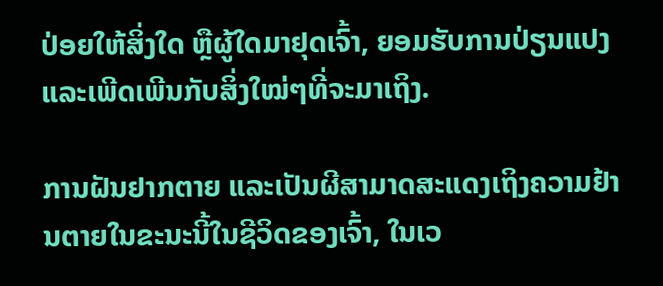ປ່ອຍໃຫ້ສິ່ງໃດ ຫຼືຜູ້ໃດມາຢຸດເຈົ້າ, ຍອມຮັບການປ່ຽນແປງ ແລະເພີດເພີນກັບສິ່ງໃໝ່ໆທີ່ຈະມາເຖິງ.

ການຝັນຢາກຕາຍ ແລະເປັນຜີສາມາດສະແດງເຖິງຄວາມຢ້ານຕາຍໃນຂະນະນີ້ໃນຊີວິດຂອງເຈົ້າ, ໃນເວ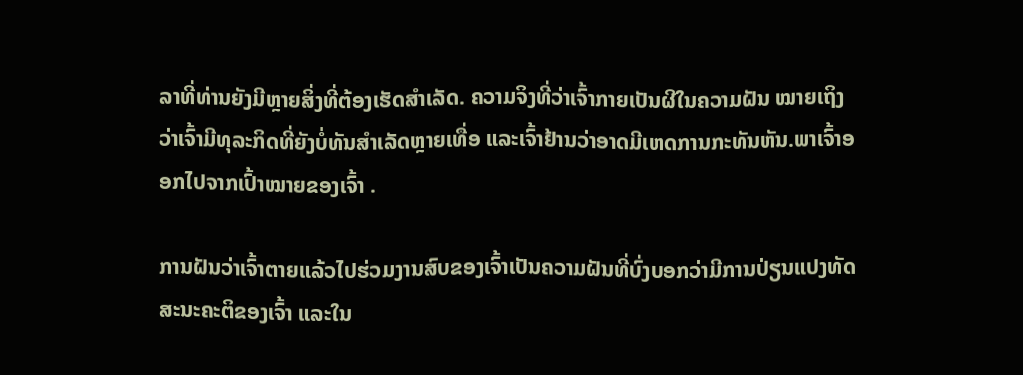ລາທີ່ທ່ານຍັງມີຫຼາຍສິ່ງທີ່ຕ້ອງເຮັດສໍາເລັດ. ຄວາມຈິງທີ່ວ່າເຈົ້າກາຍເປັນຜີໃນຄວາມຝັນ ໝາຍເຖິງວ່າເຈົ້າມີທຸລະກິດທີ່ຍັງບໍ່ທັນສຳເລັດຫຼາຍເທື່ອ ແລະເຈົ້າຢ້ານວ່າອາດມີເຫດການກະທັນຫັນ.ພາເຈົ້າອອກໄປຈາກເປົ້າໝາຍຂອງເຈົ້າ .

ການຝັນວ່າເຈົ້າຕາຍແລ້ວໄປຮ່ວມງານສົບຂອງເຈົ້າເປັນຄວາມຝັນທີ່ບົ່ງບອກວ່າມີການປ່ຽນແປງທັດສະນະຄະຕິຂອງເຈົ້າ ແລະໃນ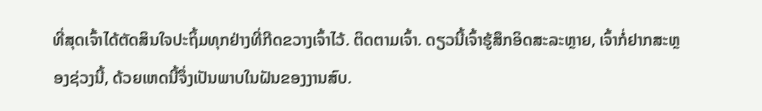ທີ່ສຸດເຈົ້າໄດ້ຕັດສິນໃຈປະຖິ້ມທຸກຢ່າງທີ່ກີດຂວາງເຈົ້າໄວ້. ຕິດຕາມເຈົ້າ. ດຽວນີ້ເຈົ້າຮູ້ສຶກອິດສະລະຫຼາຍ, ເຈົ້າກໍ່ຢາກສະຫຼອງຊ່ວງນີ້, ດ້ວຍເຫດນີ້ຈຶ່ງເປັນພາບໃນຝັນຂອງງານສົບ.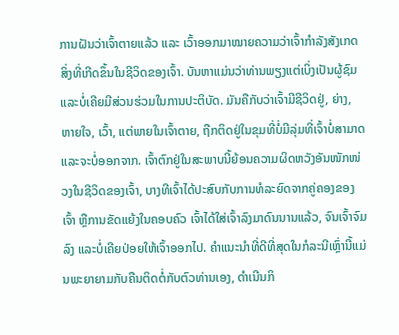ການຝັນວ່າເຈົ້າຕາຍແລ້ວ ແລະ ເວົ້າອອກມາໝາຍຄວາມວ່າເຈົ້າກຳລັງສັງເກດສິ່ງທີ່ເກີດຂຶ້ນໃນຊີວິດຂອງເຈົ້າ. ບັນຫາແມ່ນວ່າທ່ານພຽງແຕ່ເບິ່ງເປັນຜູ້ຊົມແລະບໍ່ເຄີຍມີສ່ວນຮ່ວມໃນການປະຕິບັດ. ມັນຄືກັບວ່າເຈົ້າມີຊີວິດຢູ່, ຍ່າງ, ຫາຍໃຈ, ເວົ້າ, ແຕ່ພາຍໃນເຈົ້າຕາຍ, ຖືກຕິດຢູ່ໃນຂຸມທີ່ບໍ່ມີລຸ່ມທີ່ເຈົ້າບໍ່ສາມາດແລະຈະບໍ່ອອກຈາກ. ເຈົ້າຕົກຢູ່ໃນສະພາບນີ້ຍ້ອນຄວາມຜິດຫວັງອັນໜັກໜ່ວງໃນຊີວິດຂອງເຈົ້າ, ບາງທີເຈົ້າໄດ້ປະສົບກັບການທໍລະຍົດຈາກຄູ່ຄອງຂອງເຈົ້າ ຫຼືການຂັດແຍ້ງໃນຄອບຄົວ ເຈົ້າໄດ້ໃສ່ເຈົ້າລົງມາດົນນານແລ້ວ, ຈົນເຈົ້າຈົມລົງ ແລະບໍ່ເຄີຍປ່ອຍໃຫ້ເຈົ້າອອກໄປ. ຄໍາແນະນໍາທີ່ດີທີ່ສຸດໃນກໍລະນີເຫຼົ່ານີ້ແມ່ນພະຍາຍາມກັບຄືນຕິດຕໍ່ກັບຕົວທ່ານເອງ, ດໍາເນີນກິ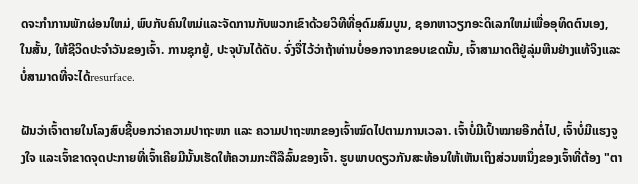ດຈະກໍາການພັກຜ່ອນໃຫມ່, ພົບກັບຄົນໃຫມ່ແລະຈັດການກັບພວກເຂົາດ້ວຍວິທີທີ່ອຸດົມສົມບູນ, ຊອກຫາວຽກອະດິເລກໃຫມ່ເພື່ອອຸທິດຕົນເອງ, ໃນສັ້ນ, ໃຫ້ຊີວິດປະຈໍາວັນຂອງເຈົ້າ. ການຊຸກຍູ້, ປະຈຸບັນໄດ້ດັບ. ຈົ່ງຈື່ໄວ້ວ່າຖ້າທ່ານບໍ່ອອກຈາກຂອບເຂດນັ້ນ, ເຈົ້າສາມາດຕີຢູ່ລຸ່ມຫີນຢ່າງແທ້ຈິງແລະບໍ່ສາມາດທີ່ຈະໄດ້resurface.

ຝັນວ່າເຈົ້າຕາຍໃນໂລງສົບຊີ້ບອກວ່າຄວາມປາຖະໜາ ແລະ ຄວາມປາຖະໜາຂອງເຈົ້າໝົດໄປຕາມການເວລາ. ເຈົ້າບໍ່ມີເປົ້າໝາຍອີກຕໍ່ໄປ, ເຈົ້າບໍ່ມີແຮງຈູງໃຈ ແລະເຈົ້າຂາດຈຸດປະກາຍທີ່ເຈົ້າເຄີຍມີນັ້ນເຮັດໃຫ້ຄວາມກະຕືລືລົ້ນຂອງເຈົ້າ. ຮູບພາບດຽວກັນສະທ້ອນໃຫ້ເຫັນເຖິງສ່ວນຫນຶ່ງຂອງເຈົ້າທີ່ຕ້ອງ "ຕາ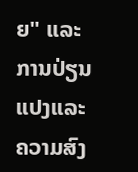ຍ" ແລະການປ່ຽນແປງແລະຄວາມສົງ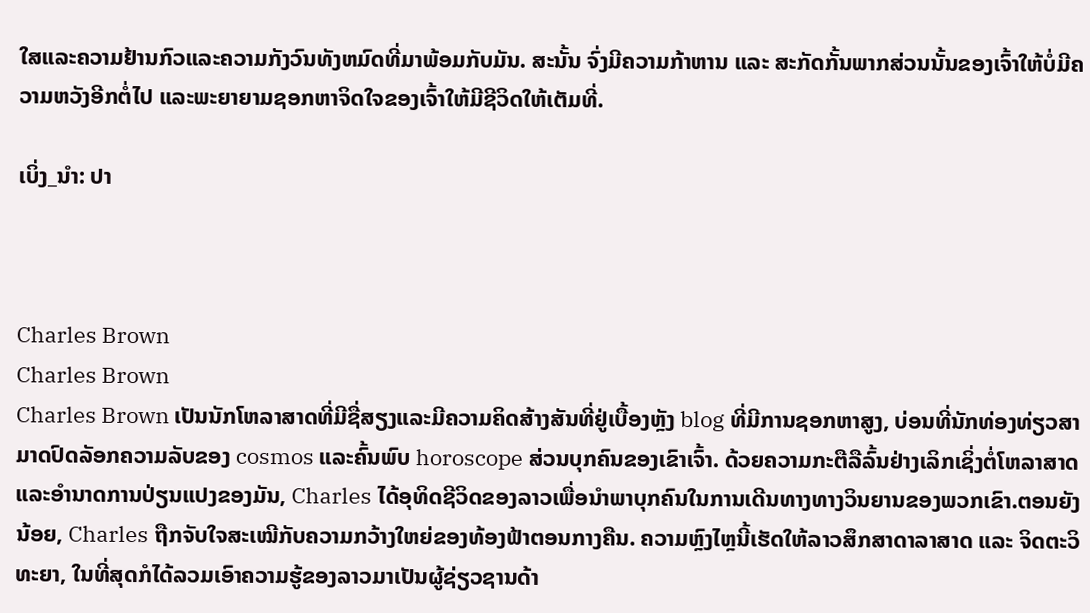ໃສແລະຄວາມຢ້ານກົວແລະຄວາມກັງວົນທັງຫມົດທີ່ມາພ້ອມກັບມັນ. ສະນັ້ນ ຈົ່ງມີຄວາມກ້າຫານ ແລະ ສະກັດກັ້ນພາກສ່ວນນັ້ນຂອງເຈົ້າໃຫ້ບໍ່ມີຄວາມຫວັງອີກຕໍ່ໄປ ແລະພະຍາຍາມຊອກຫາຈິດໃຈຂອງເຈົ້າໃຫ້ມີຊີວິດໃຫ້ເຕັມທີ່.

ເບິ່ງ_ນຳ: ປາ



Charles Brown
Charles Brown
Charles Brown ເປັນນັກໂຫລາສາດທີ່ມີຊື່ສຽງແລະມີຄວາມຄິດສ້າງສັນທີ່ຢູ່ເບື້ອງຫຼັງ blog ທີ່ມີການຊອກຫາສູງ, ບ່ອນທີ່ນັກທ່ອງທ່ຽວສາມາດປົດລັອກຄວາມລັບຂອງ cosmos ແລະຄົ້ນພົບ horoscope ສ່ວນບຸກຄົນຂອງເຂົາເຈົ້າ. ດ້ວຍຄວາມກະຕືລືລົ້ນຢ່າງເລິກເຊິ່ງຕໍ່ໂຫລາສາດແລະອໍານາດການປ່ຽນແປງຂອງມັນ, Charles ໄດ້ອຸທິດຊີວິດຂອງລາວເພື່ອນໍາພາບຸກຄົນໃນການເດີນທາງທາງວິນຍານຂອງພວກເຂົາ.ຕອນຍັງນ້ອຍ, Charles ຖືກຈັບໃຈສະເໝີກັບຄວາມກວ້າງໃຫຍ່ຂອງທ້ອງຟ້າຕອນກາງຄືນ. ຄວາມຫຼົງໄຫຼນີ້ເຮັດໃຫ້ລາວສຶກສາດາລາສາດ ແລະ ຈິດຕະວິທະຍາ, ໃນທີ່ສຸດກໍໄດ້ລວມເອົາຄວາມຮູ້ຂອງລາວມາເປັນຜູ້ຊ່ຽວຊານດ້າ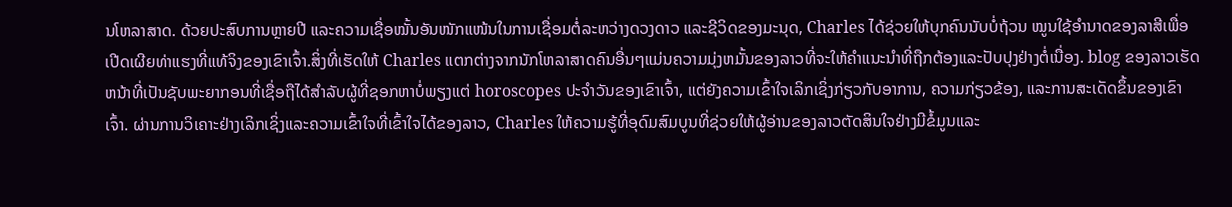ນໂຫລາສາດ. ດ້ວຍປະສົບການຫຼາຍປີ ແລະຄວາມເຊື່ອໝັ້ນອັນໜັກແໜ້ນໃນການເຊື່ອມຕໍ່ລະຫວ່າງດວງດາວ ແລະຊີວິດຂອງມະນຸດ, Charles ໄດ້ຊ່ວຍໃຫ້ບຸກຄົນນັບບໍ່ຖ້ວນ ໝູນໃຊ້ອຳນາດຂອງລາສີເພື່ອເປີດເຜີຍທ່າແຮງທີ່ແທ້ຈິງຂອງເຂົາເຈົ້າ.ສິ່ງທີ່ເຮັດໃຫ້ Charles ແຕກຕ່າງຈາກນັກໂຫລາສາດຄົນອື່ນໆແມ່ນຄວາມມຸ່ງຫມັ້ນຂອງລາວທີ່ຈະໃຫ້ຄໍາແນະນໍາທີ່ຖືກຕ້ອງແລະປັບປຸງຢ່າງຕໍ່ເນື່ອງ. blog ຂອງລາວເຮັດຫນ້າທີ່ເປັນຊັບພະຍາກອນທີ່ເຊື່ອຖືໄດ້ສໍາລັບຜູ້ທີ່ຊອກຫາບໍ່ພຽງແຕ່ horoscopes ປະຈໍາວັນຂອງເຂົາເຈົ້າ, ແຕ່ຍັງຄວາມເຂົ້າໃຈເລິກເຊິ່ງກ່ຽວກັບອາການ, ຄວາມກ່ຽວຂ້ອງ, ແລະການສະເດັດຂຶ້ນຂອງເຂົາເຈົ້າ. ຜ່ານການວິເຄາະຢ່າງເລິກເຊິ່ງແລະຄວາມເຂົ້າໃຈທີ່ເຂົ້າໃຈໄດ້ຂອງລາວ, Charles ໃຫ້ຄວາມຮູ້ທີ່ອຸດົມສົມບູນທີ່ຊ່ວຍໃຫ້ຜູ້ອ່ານຂອງລາວຕັດສິນໃຈຢ່າງມີຂໍ້ມູນແລະ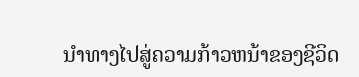ນໍາທາງໄປສູ່ຄວາມກ້າວຫນ້າຂອງຊີວິດ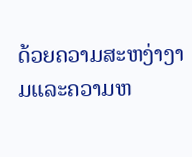ດ້ວຍຄວາມສະຫງ່າງາມແລະຄວາມຫ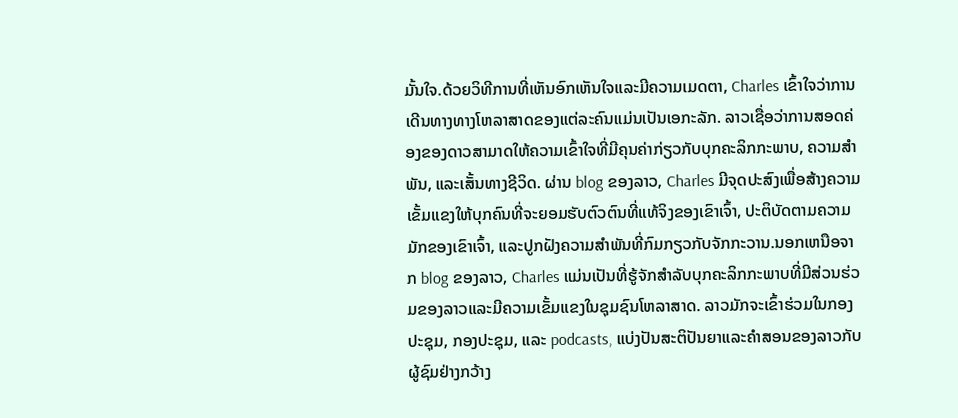ມັ້ນໃຈ.ດ້ວຍວິທີການທີ່ເຫັນອົກເຫັນໃຈແລະມີຄວາມເມດຕາ, Charles ເຂົ້າໃຈວ່າການເດີນທາງທາງໂຫລາສາດຂອງແຕ່ລະຄົນແມ່ນເປັນເອກະລັກ. ລາວເຊື່ອວ່າການສອດຄ່ອງຂອງດາວສາມາດໃຫ້ຄວາມເຂົ້າໃຈທີ່ມີຄຸນຄ່າກ່ຽວກັບບຸກຄະລິກກະພາບ, ຄວາມສໍາພັນ, ແລະເສັ້ນທາງຊີວິດ. ຜ່ານ blog ຂອງລາວ, Charles ມີຈຸດປະສົງເພື່ອສ້າງຄວາມເຂັ້ມແຂງໃຫ້ບຸກຄົນທີ່ຈະຍອມຮັບຕົວຕົນທີ່ແທ້ຈິງຂອງເຂົາເຈົ້າ, ປະຕິບັດຕາມຄວາມມັກຂອງເຂົາເຈົ້າ, ແລະປູກຝັງຄວາມສໍາພັນທີ່ກົມກຽວກັບຈັກກະວານ.ນອກເຫນືອຈາກ blog ຂອງລາວ, Charles ແມ່ນເປັນທີ່ຮູ້ຈັກສໍາລັບບຸກຄະລິກກະພາບທີ່ມີສ່ວນຮ່ວມຂອງລາວແລະມີຄວາມເຂັ້ມແຂງໃນຊຸມຊົນໂຫລາສາດ. ລາວມັກຈະເຂົ້າຮ່ວມໃນກອງປະຊຸມ, ກອງປະຊຸມ, ແລະ podcasts, ແບ່ງປັນສະຕິປັນຍາແລະຄໍາສອນຂອງລາວກັບຜູ້ຊົມຢ່າງກວ້າງ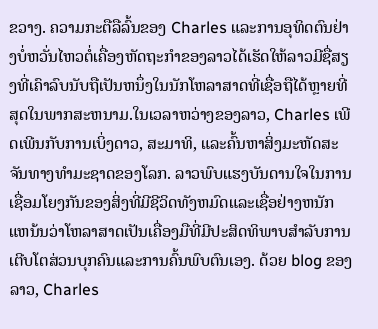ຂວາງ. ຄວາມກະຕືລືລົ້ນຂອງ Charles ແລະການອຸທິດຕົນຢ່າງບໍ່ຫວັ່ນໄຫວຕໍ່ເຄື່ອງຫັດຖະກໍາຂອງລາວໄດ້ເຮັດໃຫ້ລາວມີຊື່ສຽງທີ່ເຄົາລົບນັບຖືເປັນຫນຶ່ງໃນນັກໂຫລາສາດທີ່ເຊື່ອຖືໄດ້ຫຼາຍທີ່ສຸດໃນພາກສະຫນາມ.ໃນເວລາຫວ່າງຂອງລາວ, Charles ເພີດເພີນກັບການເບິ່ງດາວ, ສະມາທິ, ແລະຄົ້ນຫາສິ່ງມະຫັດສະຈັນທາງທໍາມະຊາດຂອງໂລກ. ລາວພົບແຮງບັນດານໃຈໃນການເຊື່ອມໂຍງກັນຂອງສິ່ງທີ່ມີຊີວິດທັງຫມົດແລະເຊື່ອຢ່າງຫນັກແຫນ້ນວ່າໂຫລາສາດເປັນເຄື່ອງມືທີ່ມີປະສິດທິພາບສໍາລັບການເຕີບໂຕສ່ວນບຸກຄົນແລະການຄົ້ນພົບຕົນເອງ. ດ້ວຍ blog ຂອງລາວ, Charles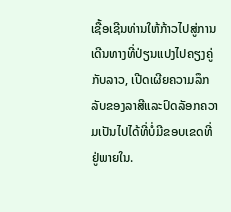ເຊື້ອເຊີນທ່ານໃຫ້ກ້າວໄປສູ່ການເດີນທາງທີ່ປ່ຽນແປງໄປຄຽງຄູ່ກັບລາວ, ເປີດເຜີຍຄວາມລຶກລັບຂອງລາສີແລະປົດລັອກຄວາມເປັນໄປໄດ້ທີ່ບໍ່ມີຂອບເຂດທີ່ຢູ່ພາຍໃນ.